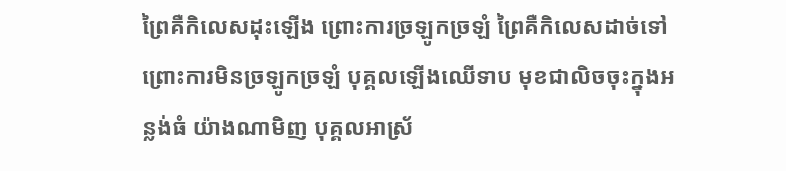ព្រៃគឺកិលេសដុះឡើង ព្រោះការច្រឡូកច្រឡំ ព្រៃគឺកិលេសដាច់ទៅ ព្រោះការមិនច្រឡូកច្រឡំ បុគ្គលឡើងឈើទាប មុខជាលិចចុះក្នុងអន្លង់ធំ យ៉ាងណាមិញ បុគ្គលអាស្រ័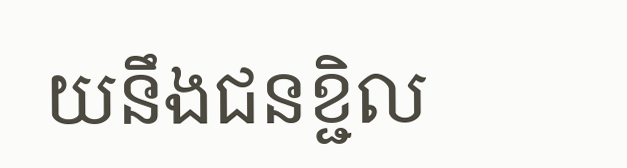យនឹងជនខ្ជិល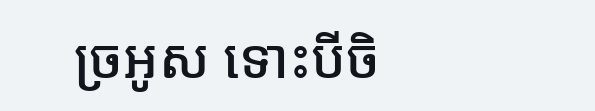ច្រអូស ទោះបីចិ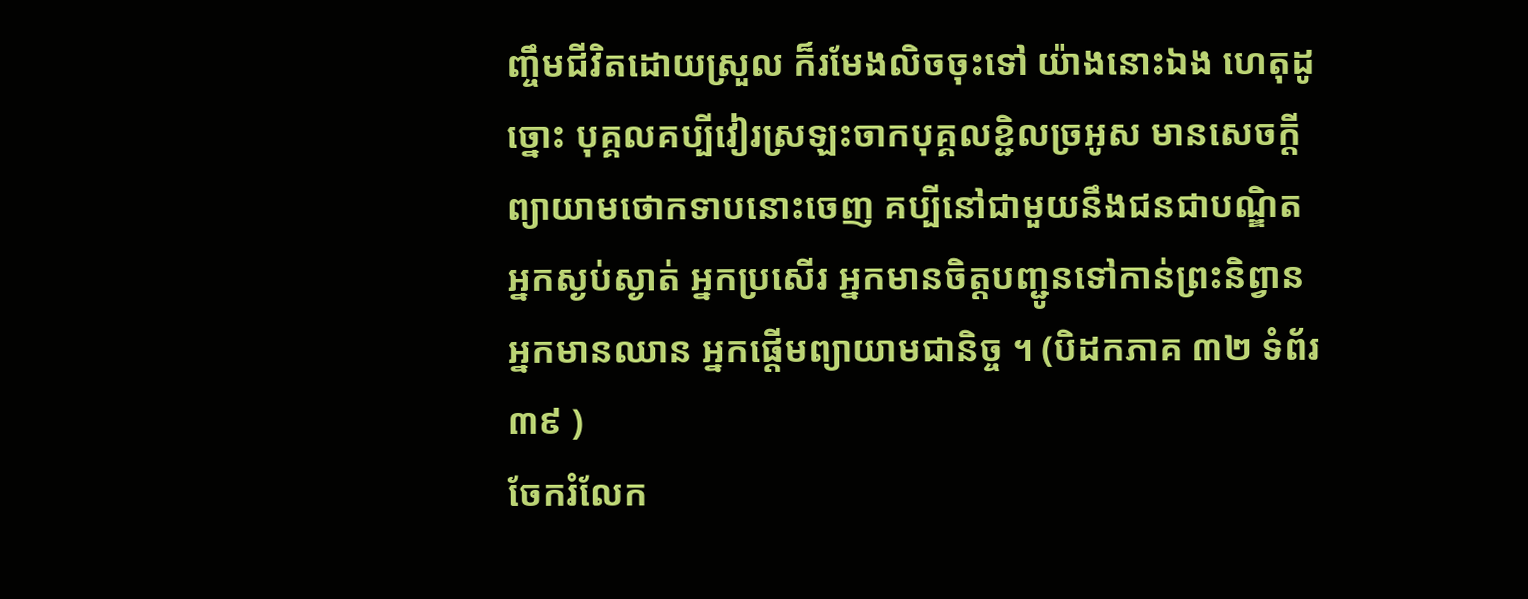ញ្ចឹមជីវិតដោយស្រួល ក៏រមែងលិចចុះទៅ យ៉ាងនោះឯង ហេតុដូច្នោះ បុគ្គលគប្បីវៀរស្រឡះចាកបុគ្គលខ្ជិលច្រអូស មានសេចក្តីព្យាយាមថោកទាបនោះចេញ គប្បីនៅជាមួយនឹងជនជាបណ្ឌិត អ្នកស្ងប់ស្ងាត់ អ្នកប្រសើរ អ្នកមានចិត្តបញ្ជូនទៅកាន់ព្រះនិព្វាន អ្នកមានឈាន អ្នកផ្តើមព្យាយាមជានិច្ច ។ (បិដកភាគ ៣២ ទំព័រ ៣៩ )
ចែករំលែក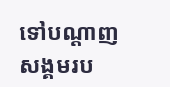ទៅបណ្ដាញសង្គមរប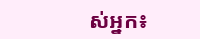ស់អ្នក៖